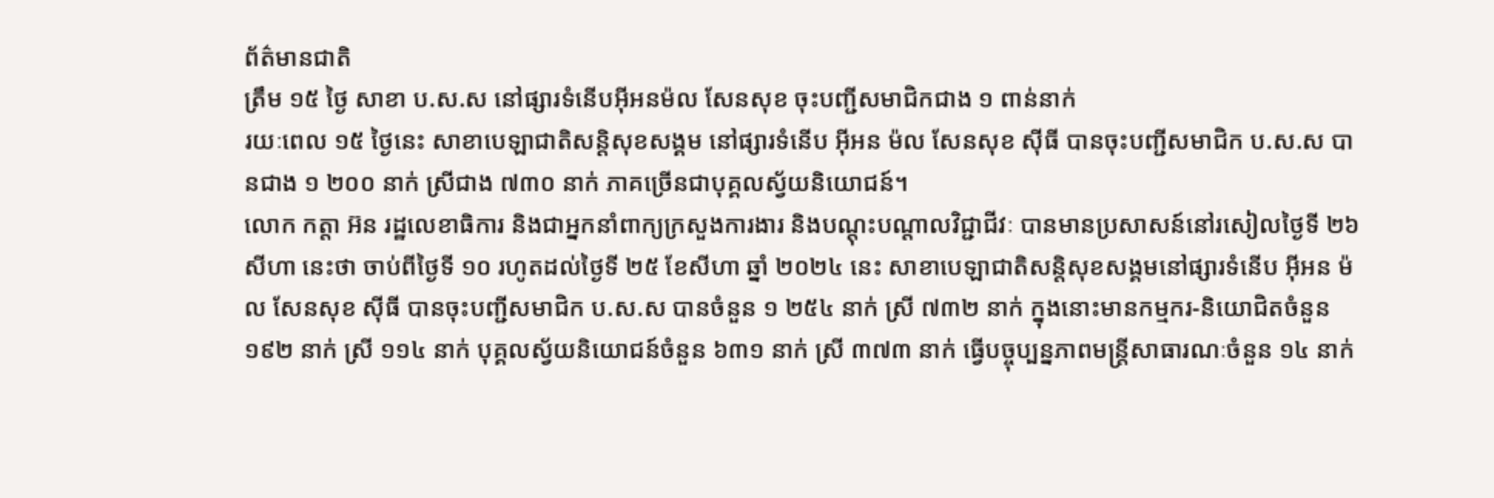ព័ត៌មានជាតិ
ត្រឹម ១៥ ថ្ងៃ សាខា ប.ស.ស នៅផ្សារទំនើបអ៊ីអនម៉ល សែនសុខ ចុះបញ្ជីសមាជិកជាង ១ ពាន់នាក់
រយៈពេល ១៥ ថ្ងៃនេះ សាខាបេឡាជាតិសន្តិសុខសង្គម នៅផ្សារទំនើប អ៊ីអន ម៉ល សែនសុខ ស៊ីធី បានចុះបញ្ជីសមាជិក ប.ស.ស បានជាង ១ ២០០ នាក់ ស្រីជាង ៧៣០ នាក់ ភាគច្រើនជាបុគ្គលស្វ័យនិយោជន៍។
លោក កត្តា អ៊ន រដ្ឋលេខាធិការ និងជាអ្នកនាំពាក្យក្រសួងការងារ និងបណ្ដុះបណ្ដាលវិជ្ជាជីវៈ បានមានប្រសាសន៍នៅរសៀលថ្ងៃទី ២៦ សីហា នេះថា ចាប់ពីថ្ងៃទី ១០ រហូតដល់ថ្ងៃទី ២៥ ខែសីហា ឆ្នាំ ២០២៤ នេះ សាខាបេឡាជាតិសន្តិសុខសង្គមនៅផ្សារទំនើប អ៊ីអន ម៉ល សែនសុខ ស៊ីធី បានចុះបញ្ជីសមាជិក ប.ស.ស បានចំនួន ១ ២៥៤ នាក់ ស្រី ៧៣២ នាក់ ក្នុងនោះមានកម្មករ-និយោជិតចំនួន ១៩២ នាក់ ស្រី ១១៤ នាក់ បុគ្គលស្វ័យនិយោជន៍ចំនួន ៦៣១ នាក់ ស្រី ៣៧៣ នាក់ ធ្វើបច្ចុប្បន្នភាពមន្ត្រីសាធារណៈចំនួន ១៤ នាក់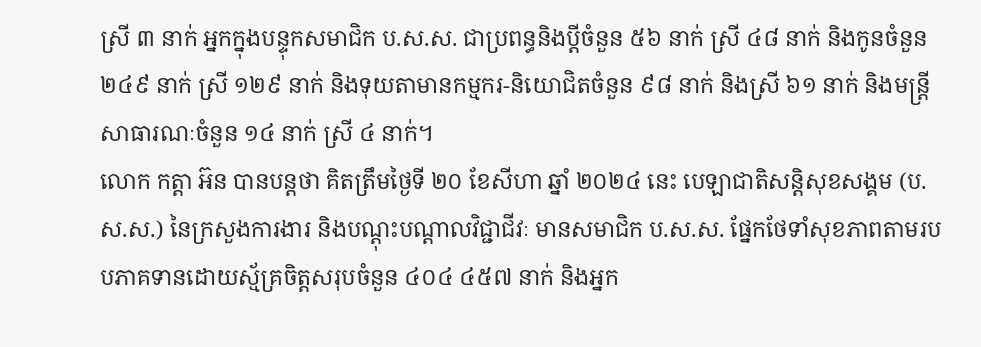ស្រី ៣ នាក់ អ្នកក្នុងបន្ទុកសមាជិក ប.ស.ស. ជាប្រពន្ធនិងប្តីចំនួន ៥៦ នាក់ ស្រី ៤៨ នាក់ និងកូនចំនួន ២៤៩ នាក់ ស្រី ១២៩ នាក់ និងទុយតាមានកម្មករ-និយោជិតចំនួន ៩៨ នាក់ និងស្រី ៦១ នាក់ និងមន្ត្រីសាធារណៈចំនួន ១៤ នាក់ ស្រី ៤ នាក់។
លោក កត្តា អ៊ន បានបន្តថា គិតត្រឹមថ្ងៃទី ២០ ខែសីហា ឆ្នាំ ២០២៤ នេះ បេឡាជាតិសន្តិសុខសង្គម (ប.ស.ស.) នៃក្រសួងការងារ និងបណ្ដុះបណ្ដាលវិជ្ជាជីវៈ មានសមាជិក ប.ស.ស. ផ្នែកថែទាំសុខភាពតាមរបបភាគទានដោយស្ម័គ្រចិត្តសរុបចំនួន ៤០៤ ៤៥៧ នាក់ និងអ្នក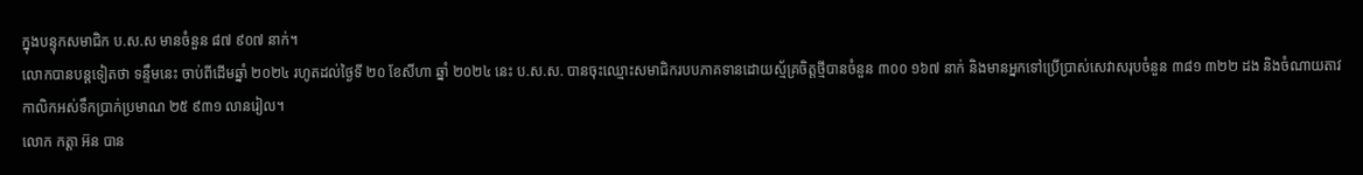ក្នុងបន្ទុកសមាជិក ប.ស.ស មានចំនួន ៨៧ ៩០៧ នាក់។
លោកបានបន្តទៀតថា ទន្ទឹមនេះ ចាប់ពីដើមឆ្នាំ ២០២៤ រហូតដល់ថ្ងៃទី ២០ ខែសីហា ឆ្នាំ ២០២៤ នេះ ប.ស.ស. បានចុះឈ្មោះសមាជិករបបភាគទានដោយស្ម័គ្រចិត្តថ្មីបានចំនួន ៣០០ ១៦៧ នាក់ និងមានអ្នកទៅប្រើប្រាស់សេវាសរុបចំនួន ៣៨១ ៣២២ ដង និងចំណាយតាវកាលិកអស់ទឹកប្រាក់ប្រមាណ ២៥ ៩៣១ លានរៀល។
លោក កត្តា អ៊ន បាន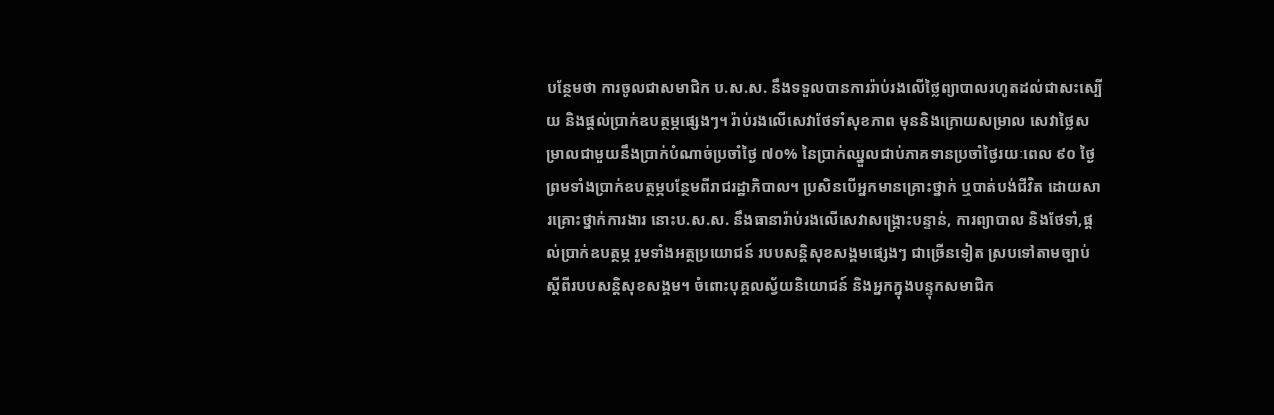បន្ថែមថា ការចូលជាសមាជិក ប.ស.ស. នឹងទទួលបានការរ៉ាប់រងលើថ្លៃព្យាបាលរហូតដល់ជាសះស្បើយ និងផ្ដល់ប្រាក់ឧបត្ថម្ភផ្សេងៗ។ រ៉ាប់រងលើសេវាថែទាំសុខភាព មុននិងក្រោយសម្រាល សេវាថ្លៃសម្រាលជាមួយនឹងប្រាក់បំណាច់ប្រចាំថ្ងៃ ៧០% នៃប្រាក់ឈ្នួលជាប់ភាគទានប្រចាំថ្ងៃរយៈពេល ៩០ ថ្ងៃ ព្រមទាំងប្រាក់ឧបត្ថម្ភបន្ថែមពីរាជរដ្ឋាភិបាល។ ប្រសិនបើអ្នកមានគ្រោះថ្នាក់ ឬបាត់បង់ជីវិត ដោយសារគ្រោះថ្នាក់ការងារ នោះប.ស.ស. នឹងធានារ៉ាប់រងលើសេវាសង្គ្រោះបន្ទាន់, ការព្យាបាល និងថែទាំ,ផ្ដល់ប្រាក់ឧបត្ថម្ភ រួមទាំងអត្ថប្រយោជន៍ របបសន្តិសុខសង្គមផ្សេងៗ ជាច្រើនទៀត ស្របទៅតាមច្បាប់ ស្ដីពីរបបសន្តិសុខសង្គម។ ចំពោះបុគ្គលស្វ័យនិយោជន៍ និងអ្នកក្នុងបន្ទុកសមាជិក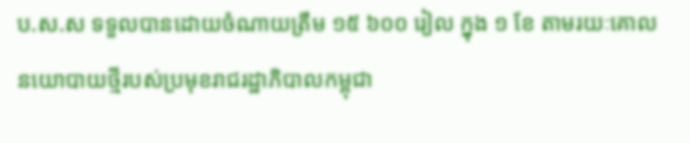ប.ស.ស ទទួលបានដោយចំណាយត្រឹម ១៥ ៦០០ រៀល ក្នុង ១ ខែ តាមរយៈគោលនយោបាយថ្មីរបស់ប្រមុខរាជរដ្ឋាភិបាលកម្ពុជា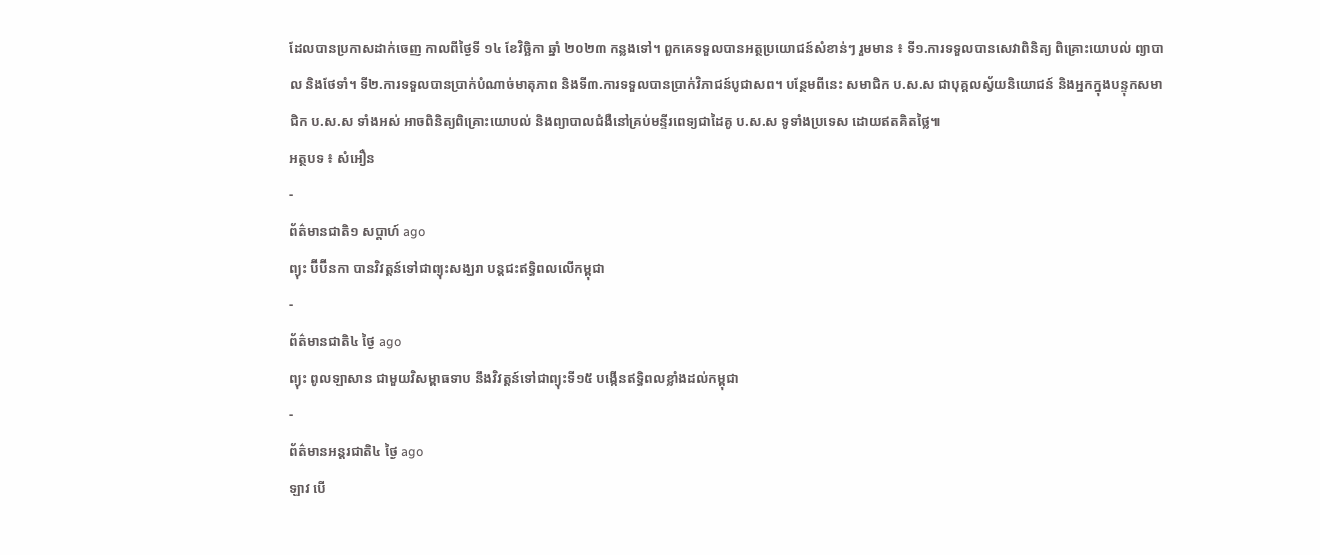ដែលបានប្រកាសដាក់ចេញ កាលពីថ្ងៃទី ១៤ ខែវិច្ឆិកា ឆ្នាំ ២០២៣ កន្លងទៅ។ ពួកគេទទួលបានអត្ថប្រយោជន៍សំខាន់ៗ រួមមាន ៖ ទី១.ការទទួលបានសេវាពិនិត្យ ពិគ្រោះយោបល់ ព្យាបាល និងថែទាំ។ ទី២.ការទទួលបានប្រាក់បំណាច់មាតុភាព និងទី៣.ការទទួលបានប្រាក់វិភាជន៍បូជាសព។ បន្ថែមពីនេះ សមាជិក ប.ស.ស ជាបុគ្គលស្វ័យនិយោជន៍ និងអ្នកក្នុងបន្ទុកសមាជិក ប.ស.ស ទាំងអស់ អាចពិនិត្យពិគ្រោះយោបល់ និងព្យាបាលជំងឺនៅគ្រប់មន្ទីរពេទ្យជាដៃគូ ប.ស.ស ទូទាំងប្រទេស ដោយឥតគិតថ្លៃ៕
អត្ថបទ ៖ សំអឿន
-
ព័ត៌មានជាតិ១ សប្តាហ៍ ago
ព្យុះ ប៊ីប៊ីនកា បានវិវត្តន៍ទៅជាព្យុះសង្ឃរា បន្តជះឥទ្ធិពលលើកម្ពុជា
-
ព័ត៌មានជាតិ៤ ថ្ងៃ ago
ព្យុះ ពូលឡាសាន ជាមួយវិសម្ពាធទាប នឹងវិវត្តន៍ទៅជាព្យុះទី១៥ បង្កើនឥទ្ធិពលខ្លាំងដល់កម្ពុជា
-
ព័ត៌មានអន្ដរជាតិ៤ ថ្ងៃ ago
ឡាវ បើ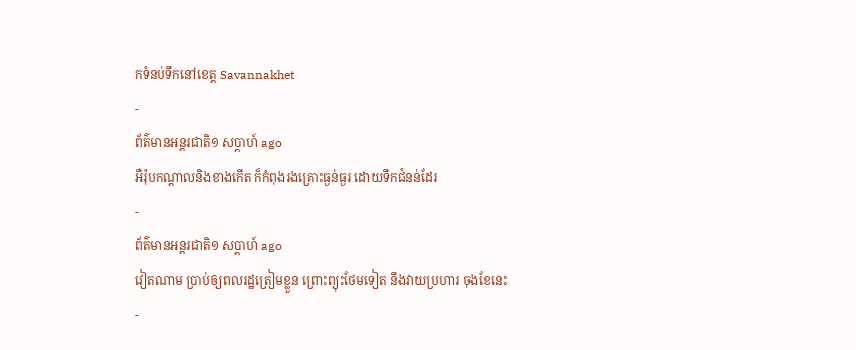កទំនប់ទឹកនៅខេត្ត Savannakhet
-
ព័ត៌មានអន្ដរជាតិ១ សប្តាហ៍ ago
អឺរ៉ុបកណ្តាលនិងខាងកើត ក៏កំពុងរងគ្រោះធ្ងន់ធ្ងរ ដោយទឹកជំនន់ដែរ
-
ព័ត៌មានអន្ដរជាតិ១ សប្តាហ៍ ago
វៀតណាម ប្រាប់ឲ្យពលរដ្ឋត្រៀមខ្លួន ព្រោះព្យុះថែមទៀត នឹងវាយប្រហារ ចុងខែនេះ
-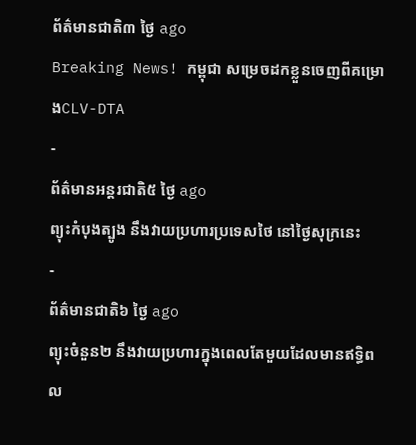ព័ត៌មានជាតិ៣ ថ្ងៃ ago
Breaking News! កម្ពុជា សម្រេចដកខ្លួនចេញពីគម្រោងCLV-DTA
-
ព័ត៌មានអន្ដរជាតិ៥ ថ្ងៃ ago
ព្យុះកំបុងត្បូង នឹងវាយប្រហារប្រទេសថៃ នៅថ្ងៃសុក្រនេះ
-
ព័ត៌មានជាតិ៦ ថ្ងៃ ago
ព្យុះចំនួន២ នឹងវាយប្រហារក្នុងពេលតែមួយដែលមានឥទ្ធិពល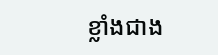ខ្លាំងជាង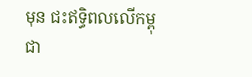មុន ជះឥទ្ធិពលលើកម្ពុជា